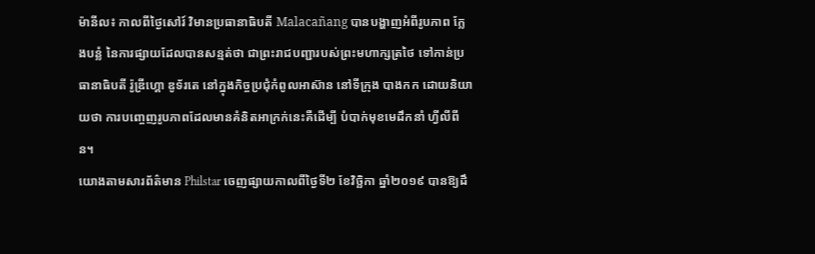ម៉ានីល៖ កាលពីថ្ងៃសៅរ៍ វិមានប្រធានាធិបតី Malacañang បានបង្ហាញអំពីរូបភាព ក្លែងបន្លំ នៃការផ្សាយដែលបានសន្មត់ថា ជាព្រះរាជបញ្ជារបស់ព្រះមហាក្សត្រថៃ ទៅកាន់ប្រធានាធិបតី រ៉ូឌ្រីហ្គោ ឌូទ័រតេ នៅក្នុងកិច្ចប្រជុំកំពូលអាស៊ាន នៅទីក្រុង បាងកក ដោយនិយាយថា ការបញ្ចេញរូបភាពដែលមានគំនិតអាក្រក់នេះគឺដើម្បី បំបាក់មុខមេដឹកនាំ ហ្វីលីពីន។
យោងតាមសារព័ត៌មាន Philstar ចេញផ្សាយកាលពីថ្ងៃទី២ ខែវិច្ឆិកា ឆ្នាំ២០១៩ បានឱ្យដឹ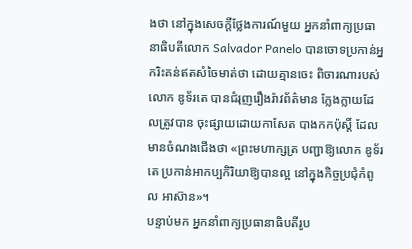ងថា នៅក្នុងសេចក្តីថ្លែងការណ៍មួយ អ្នកនាំពាក្យប្រធានាធិបតីលោក Salvador Panelo បានចោទប្រកាន់អ្នករិះគន់ឥតសំចៃមាត់ថា ដោយគ្មានចេះ ពិចារណារបស់លោក ឌូទ័រតេ បានជំរុញរឿងរ៉ាវព័ត៌មាន ក្លែងក្លាយដែលត្រូវបាន ចុះផ្សាយដោយកាសែត បាងកកប៉ុស្តិ៍ ដែលមានចំណងជើងថា «ព្រះមហាក្សត្រ បញ្ជាឱ្យលោក ឌូទ័រតេ ប្រកាន់អាកប្បកិរិយាឱ្យបានល្អ នៅក្នុងកិច្ចប្រជុំកំពូល អាស៊ាន»។
បន្ទាប់មក អ្នកនាំពាក្យប្រធានាធិបតីរូប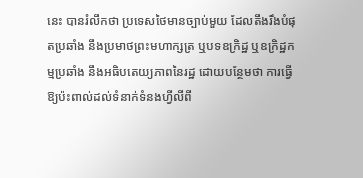នេះ បានរំលឹកថា ប្រទេសថៃមានច្បាប់មួយ ដែលតឹងរឹងបំផុតប្រឆាំង នឹងប្រមាថព្រះមហាក្សត្រ ឬបទឧក្រិដ្ឋ ឬឧក្រិដ្ឋកម្មប្រឆាំង នឹងអធិបតេយ្យភាពនៃរដ្ឋ ដោយបន្ថែមថា ការធ្វើឱ្យប៉ះពាល់ដល់ទំនាក់ទំនងហ្វីលីពី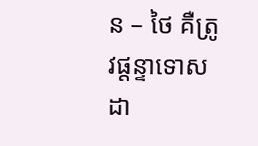ន – ថៃ គឺត្រូវផ្តន្ទាទោសដា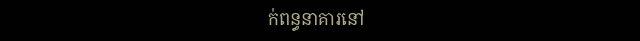ក់ពន្ធនាគារនៅ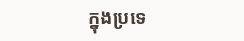ក្នុងប្រទេ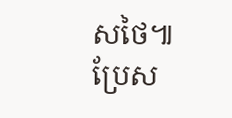សថៃ៕
ប្រែស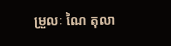ម្រួលៈ ណៃ តុលា